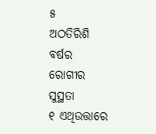୫
ଅଠତିରିଶି ବର୍ଷର ରୋଗୀର ସୁସ୍ଥତା
୧ ଏଥିଉତ୍ତାରେ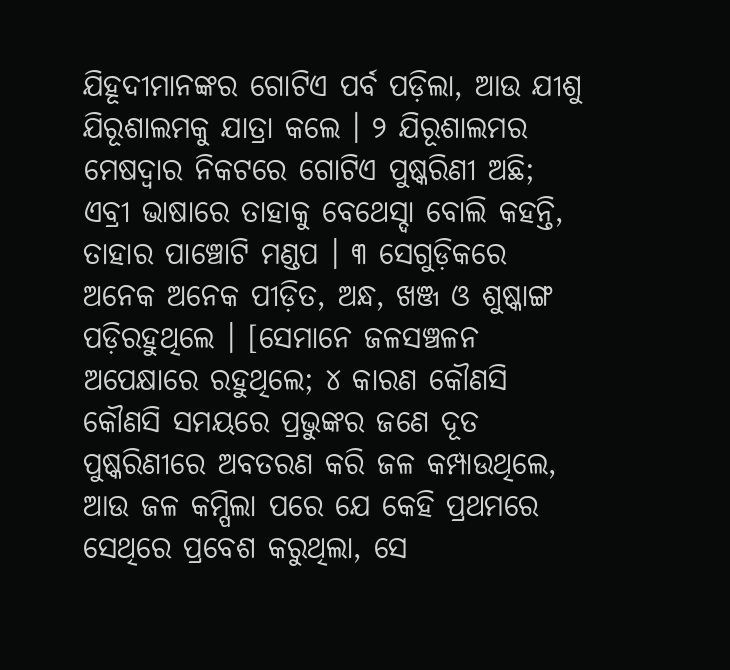ଯିହୂଦୀମାନଙ୍କର ଗୋଟିଏ ପର୍ବ ପଡ଼ିଲା, ଆଉ ଯୀଶୁ ଯିରୂଶାଲମକୁ ଯାତ୍ରା କଲେ । ୨ ଯିରୂଶାଲମର ମେଷଦ୍ୱାର ନିକଟରେ ଗୋଟିଏ ପୁଷ୍କରିଣୀ ଅଛି; ଏବ୍ରୀ ଭାଷାରେ ତାହାକୁ ବେଥେସ୍ଦା ବୋଲି କହନ୍ତି, ତାହାର ପାଞ୍ଚୋଟି ମଣ୍ଡପ । ୩ ସେଗୁଡ଼ିକରେ ଅନେକ ଅନେକ ପୀଡ଼ିତ, ଅନ୍ଧ, ଖଞ୍ଜ ଓ ଶୁଷ୍କାଙ୍ଗ ପଡ଼ିରହୁଥିଲେ । [ସେମାନେ ଜଳସଞ୍ଚଳନ ଅପେକ୍ଷାରେ ରହୁଥିଲେ; ୪ କାରଣ କୌଣସି କୌଣସି ସମୟରେ ପ୍ରଭୁଙ୍କର ଜଣେ ଦୂତ ପୁଷ୍କରିଣୀରେ ଅବତରଣ କରି ଜଳ କମ୍ପାଉଥିଲେ, ଆଉ ଜଳ କମ୍ପିଲା ପରେ ଯେ କେହି ପ୍ରଥମରେ ସେଥିରେ ପ୍ରବେଶ କରୁଥିଲା, ସେ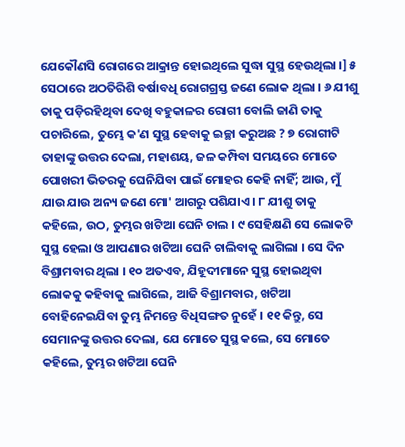ଯେକୌଣସି ରୋଗରେ ଆକ୍ରାନ୍ତ ହୋଇଥିଲେ ସୁଦ୍ଧା ସୁସ୍ଥ ହେଉଥିଲା ।] ୫ ସେଠାରେ ଅଠତିରିଶି ବର୍ଷାବଧି ରୋଗଗ୍ରସ୍ତ ଜଣେ ଲୋକ ଥିଲା । ୬ ଯୀଶୁ ତାକୁ ପଡ଼ିରହିଥିବା ଦେଖି ବହୁକାଳର ରୋଗୀ ବୋଲି ଜାଣି ତାକୁ ପଚାରିଲେ, ତୁମ୍ଭେ କ'ଣ ସୁସ୍ଥ ହେବାକୁ ଇଚ୍ଛା କରୁଅଛ ? ୭ ରୋଗୀଟି ତାହାଙ୍କୁ ଉତ୍ତର ଦେଲା, ମହାଶୟ, ଜଳ କମ୍ପିବା ସମୟରେ ମୋତେ ପୋଖରୀ ଭିତରକୁ ଘେନିଯିବା ପାଇଁ ମୋହର କେହି ନାହିଁ; ଆଉ, ମୁଁ ଯାଉ ଯାଉ ଅନ୍ୟ ଜଣେ ମୋ' ଆଗରୁ ପଶିଯାଏ । ୮ ଯୀଶୁ ତାକୁ କହିଲେ, ଉଠ, ତୁମ୍ଭର ଖଟିଆ ଘେନି ଚାଲ । ୯ ସେହିକ୍ଷଣି ସେ ଲୋକଟି ସୁସ୍ଥ ହେଲା ଓ ଆପଣାର ଖଟିଆ ଘେନି ଚାଲିବାକୁ ଲାଗିଲା । ସେ ଦିନ ବିଶ୍ରାମବାର ଥିଲା । ୧୦ ଅତଏବ, ଯିହୂଦୀମାନେ ସୁସ୍ଥ ହୋଇଥିବା ଲୋକକୁ କହିବାକୁ ଲାଗିଲେ, ଆଜି ବିଶ୍ରାମବାର, ଖଟିଆ ବୋହିନେଇଯିବା ତୁମ୍ଭ ନିମନ୍ତେ ବିଧିସଙ୍ଗତ ନୁହେଁ । ୧୧ କିନ୍ତୁ, ସେ ସେମାନଙ୍କୁ ଉତ୍ତର ଦେଲା, ଯେ ମୋତେ ସୁସ୍ଥ କଲେ, ସେ ମୋତେ କହିଲେ, ତୁମ୍ଭର ଖଟିଆ ଘେନି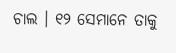ଚାଲ । ୧୨ ସେମାନେ ତାକୁ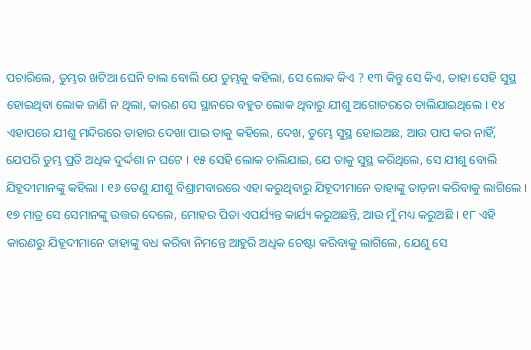ପଚାରିଲେ, ତୁମ୍ଭର ଖଟିଆ ଘେନି ଚାଲ ବୋଲି ଯେ ତୁମ୍ଭକୁ କହିଲା, ସେ ଲୋକ କିଏ ? ୧୩ କିନ୍ତୁ ସେ କିଏ, ତାହା ସେହି ସୁସ୍ଥ ହୋଇଥିବା ଲୋକ ଜାଣି ନ ଥିଲା, କାରଣ ସେ ସ୍ଥାନରେ ବହୁତ ଲୋକ ଥିବାରୁ ଯୀଶୁ ଅଗୋଚରରେ ଚାଲିଯାଇଥିଲେ । ୧୪ ଏହାପରେ ଯୀଶୁ ମନ୍ଦିରରେ ତାହାର ଦେଖା ପାଇ ତାକୁ କହିଲେ, ଦେଖ, ତୁମ୍ଭେ ସୁସ୍ଥ ହୋଇଅଛ, ଆଉ ପାପ କର ନାହିଁ, ଯେପରି ତୁମ୍ଭ ପ୍ରତି ଅଧିକ ଦୁର୍ଦ୍ଦଶା ନ ଘଟେ । ୧୫ ସେହି ଲୋକ ଚାଲିଯାଇ, ଯେ ତାକୁ ସୁସ୍ଥ କରିଥିଲେ, ସେ ଯୀଶୁ ବୋଲି ଯିହୂଦୀମାନଙ୍କୁ କହିଲା । ୧୬ ତେଣୁ ଯୀଶୁ ବିଶ୍ରାମବାରରେ ଏହା କରୁଥିବାରୁ ଯିହୂଦୀମାନେ ତାହାଙ୍କୁ ତାଡ଼ନା କରିବାକୁ ଲାଗିଲେ । ୧୭ ମାତ୍ର ସେ ସେମାନଙ୍କୁ ଉତ୍ତର ଦେଲେ, ମୋହର ପିତା ଏପର୍ଯ୍ୟନ୍ତ କାର୍ଯ୍ୟ କରୁଅଛନ୍ତି, ଆଉ ମୁଁ ମଧ୍ୟ କରୁଅଛି । ୧୮ ଏହି କାରଣରୁ ଯିହୂଦୀମାନେ ତାହାଙ୍କୁ ବଧ କରିବା ନିମନ୍ତେ ଆହୁରି ଅଧିକ ଚେଷ୍ଟା କରିବାକୁ ଲାଗିଲେ, ଯେଣୁ ସେ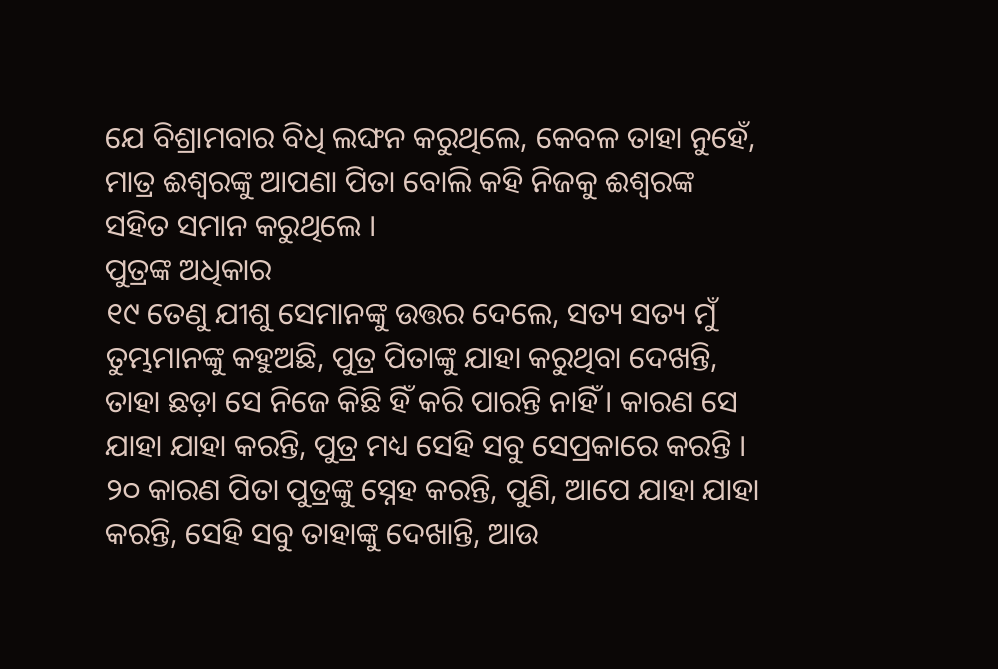ଯେ ବିଶ୍ରାମବାର ବିଧି ଲଙ୍ଘନ କରୁଥିଲେ, କେବଳ ତାହା ନୁହେଁ, ମାତ୍ର ଈଶ୍ୱରଙ୍କୁ ଆପଣା ପିତା ବୋଲି କହି ନିଜକୁ ଈଶ୍ୱରଙ୍କ ସହିତ ସମାନ କରୁଥିଲେ ।
ପୁତ୍ରଙ୍କ ଅଧିକାର
୧୯ ତେଣୁ ଯୀଶୁ ସେମାନଙ୍କୁ ଉତ୍ତର ଦେଲେ, ସତ୍ୟ ସତ୍ୟ ମୁଁ ତୁମ୍ଭମାନଙ୍କୁ କହୁଅଛି, ପୁତ୍ର ପିତାଙ୍କୁ ଯାହା କରୁଥିବା ଦେଖନ୍ତି, ତାହା ଛଡ଼ା ସେ ନିଜେ କିଛି ହିଁ କରି ପାରନ୍ତି ନାହିଁ । କାରଣ ସେ ଯାହା ଯାହା କରନ୍ତି, ପୁତ୍ର ମଧ୍ୟ ସେହି ସବୁ ସେପ୍ରକାରେ କରନ୍ତି । ୨୦ କାରଣ ପିତା ପୁତ୍ରଙ୍କୁ ସ୍ନେହ କରନ୍ତି, ପୁଣି, ଆପେ ଯାହା ଯାହା କରନ୍ତି, ସେହି ସବୁ ତାହାଙ୍କୁ ଦେଖାନ୍ତି, ଆଉ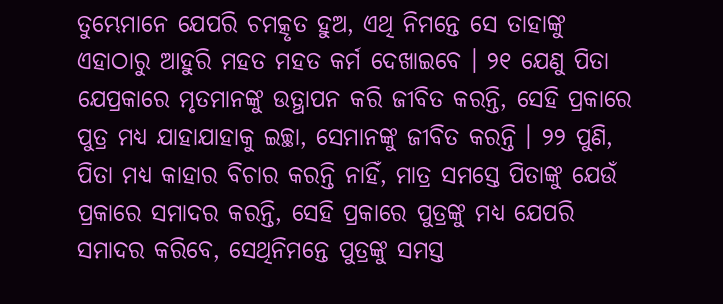ତୁମ୍ଭେମାନେ ଯେପରି ଚମତ୍କୃତ ହୁଅ, ଏଥି ନିମନ୍ତେ ସେ ତାହାଙ୍କୁ ଏହାଠାରୁ ଆହୁରି ମହତ ମହତ କର୍ମ ଦେଖାଇବେ । ୨୧ ଯେଣୁ ପିତା ଯେପ୍ରକାରେ ମୃତମାନଙ୍କୁ ଉତ୍ଥାପନ କରି ଜୀବିତ କରନ୍ତି, ସେହି ପ୍ରକାରେ ପୁତ୍ର ମଧ୍ୟ ଯାହାଯାହାକୁ ଇଚ୍ଛା, ସେମାନଙ୍କୁ ଜୀବିତ କରନ୍ତି । ୨୨ ପୁଣି, ପିତା ମଧ୍ୟ କାହାର ବିଚାର କରନ୍ତି ନାହିଁ, ମାତ୍ର ସମସ୍ତେ ପିତାଙ୍କୁ ଯେଉଁ ପ୍ରକାରେ ସମାଦର କରନ୍ତି, ସେହି ପ୍ରକାରେ ପୁତ୍ରଙ୍କୁ ମଧ୍ୟ ଯେପରି ସମାଦର କରିବେ, ସେଥିନିମନ୍ତେ ପୁତ୍ରଙ୍କୁ ସମସ୍ତ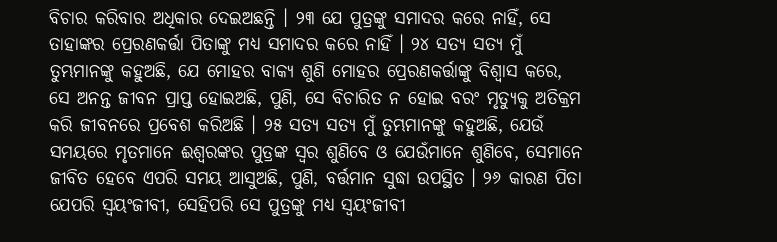ବିଚାର କରିବାର ଅଧିକାର ଦେଇଅଛନ୍ତି । ୨୩ ଯେ ପୁତ୍ରଙ୍କୁ ସମାଦର କରେ ନାହିଁ, ସେ ତାହାଙ୍କର ପ୍ରେରଣକର୍ତ୍ତା ପିତାଙ୍କୁ ମଧ୍ୟ ସମାଦର କରେ ନାହିଁ । ୨୪ ସତ୍ୟ ସତ୍ୟ ମୁଁ ତୁମ୍ଭମାନଙ୍କୁ କହୁଅଛି, ଯେ ମୋହର ବାକ୍ୟ ଶୁଣି ମୋହର ପ୍ରେରଣକର୍ତ୍ତାଙ୍କୁ ବିଶ୍ୱାସ କରେ, ସେ ଅନନ୍ତ ଜୀବନ ପ୍ରାପ୍ତ ହୋଇଅଛି, ପୁଣି, ସେ ବିଚାରିତ ନ ହୋଇ ବରଂ ମୃତ୍ୟୁକୁ ଅତିକ୍ରମ କରି ଜୀବନରେ ପ୍ରବେଶ କରିଅଛି । ୨୫ ସତ୍ୟ ସତ୍ୟ ମୁଁ ତୁମ୍ଭମାନଙ୍କୁ କହୁଅଛି, ଯେଉଁ ସମୟରେ ମୃତମାନେ ଈଶ୍ୱରଙ୍କର ପୁତ୍ରଙ୍କ ସ୍ୱର ଶୁଣିବେ ଓ ଯେଉଁମାନେ ଶୁଣିବେ, ସେମାନେ ଜୀବିତ ହେବେ ଏପରି ସମୟ ଆସୁଅଛି, ପୁଣି, ବର୍ତ୍ତମାନ ସୁଦ୍ଧା ଉପସ୍ଥିତ । ୨୬ କାରଣ ପିତା ଯେପରି ସ୍ୱୟଂଜୀବୀ, ସେହିପରି ସେ ପୁତ୍ରଙ୍କୁ ମଧ୍ୟ ସ୍ୱୟଂଜୀବୀ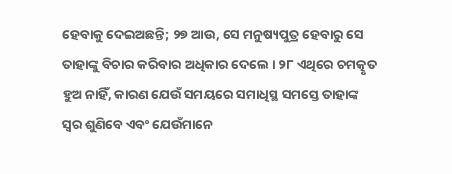ହେବାକୁ ଦେଇଅଛନ୍ତି; ୨୭ ଆଉ, ସେ ମନୁଷ୍ୟପୁତ୍ର ହେବାରୁ ସେ ତାହାଙ୍କୁ ବିଚାର କରିବାର ଅଧିକାର ଦେଲେ । ୨୮ ଏଥିରେ ଚମତ୍କୃତ ହୁଅ ନାହିଁ, କାରଣ ଯେଉଁ ସମୟରେ ସମାଧିସ୍ଥ ସମସ୍ତେ ତାହାଙ୍କ ସ୍ୱର ଶୁଣିବେ ଏବଂ ଯେଉଁମାନେ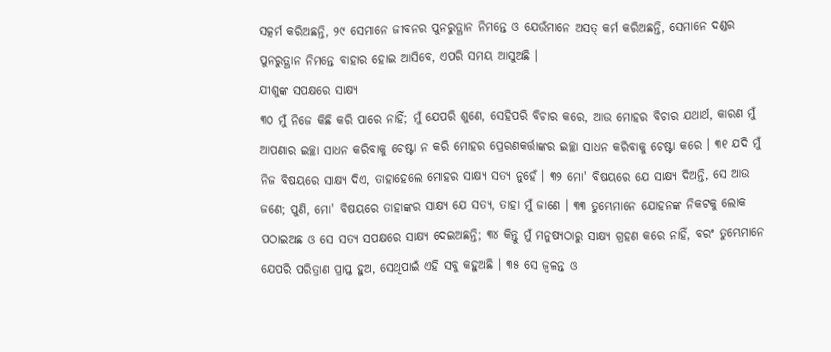ସତ୍କର୍ମ କରିଅଛନ୍ତି, ୨୯ ସେମାନେ ଜୀବନର ପୁନରୁତ୍ଥାନ ନିମନ୍ତେ ଓ ଯେଉଁମାନେ ଅସତ୍ କର୍ମ କରିଅଛନ୍ତି, ସେମାନେ ଦଣ୍ଡର ପୁନରୁତ୍ଥାନ ନିମନ୍ତେ ବାହାର ହୋଇ ଆସିବେ, ଏପରି ସମୟ ଆସୁଅଛି ।
ଯୀଶୁଙ୍କ ସପକ୍ଷରେ ସାକ୍ଷ୍ୟ
୩୦ ମୁଁ ନିଜେ କିଛି କରି ପାରେ ନାହିଁ; ମୁଁ ଯେପରି ଶୁଣେ, ସେହିପରି ବିଚାର କରେ, ଆଉ ମୋହର ବିଚାର ଯଥାର୍ଥ, କାରଣ ମୁଁ ଆପଣାର ଇଚ୍ଛା ସାଧନ କରିବାକୁ ଚେଷ୍ଟା ନ କରି ମୋହର ପ୍ରେରଣକର୍ତ୍ତାଙ୍କର ଇଚ୍ଛା ସାଧନ କରିବାକୁ ଚେଷ୍ଟା କରେ । ୩୧ ଯଦି ମୁଁ ନିଜ ବିଷୟରେ ସାକ୍ଷ୍ୟ ଦିଏ, ତାହାହେଲେ ମୋହର ସାକ୍ଷ୍ୟ ସତ୍ୟ ନୁହେଁ । ୩୨ ମୋ' ବିଷୟରେ ଯେ ସାକ୍ଷ୍ୟ ଦିଅନ୍ତି, ସେ ଆଉ ଜଣେ; ପୁଣି, ମୋ' ବିଷୟରେ ତାହାଙ୍କର ସାକ୍ଷ୍ୟ ଯେ ସତ୍ୟ, ତାହା ମୁଁ ଜାଣେ । ୩୩ ତୁମ୍ଭେମାନେ ଯୋହନଙ୍କ ନିକଟକୁ ଲୋକ ପଠାଇଅଛ ଓ ସେ ସତ୍ୟ ସପକ୍ଷରେ ସାକ୍ଷ୍ୟ ଦେଇଅଛନ୍ତି; ୩୪ କିନ୍ତୁ ମୁଁ ମନୁଷ୍ୟଠାରୁ ସାକ୍ଷ୍ୟ ଗ୍ରହଣ କରେ ନାହିଁ, ବରଂ ତୁମ୍ଭେମାନେ ଯେପରି ପରିତ୍ରାଣ ପ୍ରାପ୍ତ ହୁଅ, ସେଥିପାଇଁ ଏହି ସବୁ କହୁଅଛି । ୩୫ ସେ ଜ୍ୱଳନ୍ତ ଓ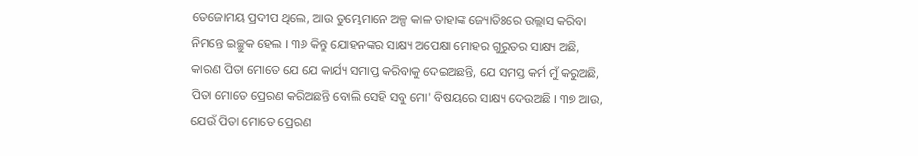ତେଜୋମୟ ପ୍ରଦୀପ ଥିଲେ, ଆଉ ତୁମ୍ଭେମାନେ ଅଳ୍ପ କାଳ ତାହାଙ୍କ ଜ୍ୟୋତିଃରେ ଉଲ୍ଲାସ କରିବା ନିମନ୍ତେ ଇଚ୍ଛୁକ ହେଲ । ୩୬ କିନ୍ତୁ ଯୋହନଙ୍କର ସାକ୍ଷ୍ୟ ଅପେକ୍ଷା ମୋହର ଗୁରୁତର ସାକ୍ଷ୍ୟ ଅଛି, କାରଣ ପିତା ମୋତେ ଯେ ଯେ କାର୍ଯ୍ୟ ସମାପ୍ତ କରିବାକୁ ଦେଇଅଛନ୍ତି, ଯେ ସମସ୍ତ କର୍ମ ମୁଁ କରୁଅଛି, ପିତା ମୋତେ ପ୍ରେରଣ କରିଅଛନ୍ତି ବୋଲି ସେହି ସବୁ ମୋ' ବିଷୟରେ ସାକ୍ଷ୍ୟ ଦେଉଅଛି । ୩୭ ଆଉ, ଯେଉଁ ପିତା ମୋତେ ପ୍ରେରଣ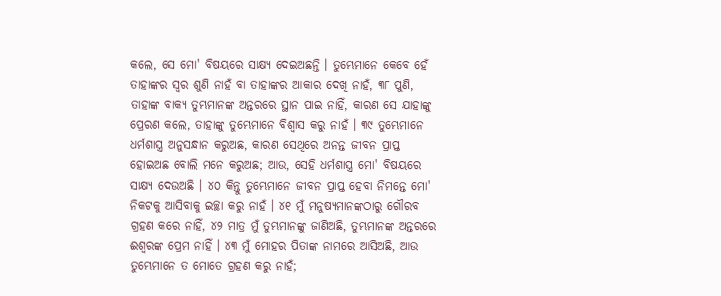କଲେ, ସେ ମୋ' ବିଷୟରେ ସାକ୍ଷ୍ୟ ଦେଇଅଛନ୍ତି । ତୁମ୍ଭେମାନେ କେବେ ହେଁ ତାହାଙ୍କର ସ୍ୱର ଶୁଣି ନାହଁ ବା ତାହାଙ୍କର ଆକାର ଦେଖି ନାହଁ, ୩୮ ପୁଣି, ତାହାଙ୍କ ବାକ୍ୟ ତୁମ୍ଭମାନଙ୍କ ଅନ୍ତରରେ ସ୍ଥାନ ପାଇ ନାହିଁ, କାରଣ ସେ ଯାହାଙ୍କୁ ପ୍ରେରଣ କଲେ, ତାହାଙ୍କୁ ତୁମ୍ଭେମାନେ ବିଶ୍ୱାସ କରୁ ନାହଁ । ୩୯ ତୁମ୍ଭେମାନେ ଧର୍ମଶାସ୍ତ୍ର ଅନୁସନ୍ଧାନ କରୁଅଛ, କାରଣ ସେଥିରେ ଅନନ୍ତ ଜୀବନ ପ୍ରାପ୍ତ ହୋଇଅଛ ବୋଲି ମନେ କରୁଅଛ; ଆଉ, ସେହି ଧର୍ମଶାସ୍ତ୍ର ମୋ' ବିଷୟରେ ସାକ୍ଷ୍ୟ ଦେଉଅଛି । ୪୦ କିନ୍ତୁ ତୁମ୍ଭେମାନେ ଜୀବନ ପ୍ରାପ୍ତ ହେବା ନିମନ୍ତେ ମୋ' ନିକଟକୁ ଆସିବାକୁ ଇଚ୍ଛା କରୁ ନାହଁ । ୪୧ ମୁଁ ମନୁଷ୍ୟମାନଙ୍କଠାରୁ ଗୌରବ ଗ୍ରହଣ କରେ ନାହିଁ, ୪୨ ମାତ୍ର ମୁଁ ତୁମ୍ଭମାନଙ୍କୁ ଜାଣିଅଛି, ତୁମ୍ଭମାନଙ୍କ ଅନ୍ତରରେ ଈଶ୍ୱରଙ୍କ ପ୍ରେମ ନାହିଁ । ୪୩ ମୁଁ ମୋହର ପିତାଙ୍କ ନାମରେ ଆସିଅଛି, ଆଉ ତୁମ୍ଭେମାନେ ତ ମୋତେ ଗ୍ରହଣ କରୁ ନାହଁ;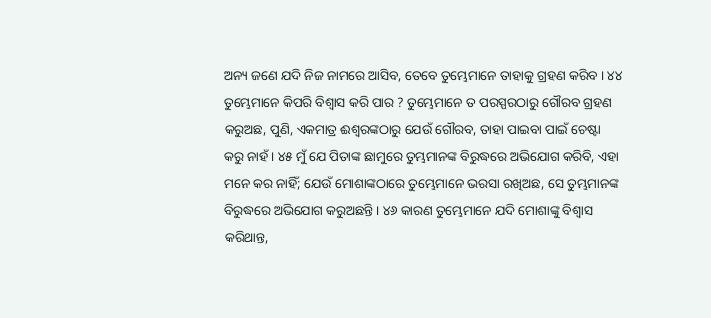ଅନ୍ୟ ଜଣେ ଯଦି ନିଜ ନାମରେ ଆସିବ, ତେବେ ତୁମ୍ଭେମାନେ ତାହାକୁ ଗ୍ରହଣ କରିବ । ୪୪ ତୁମ୍ଭେମାନେ କିପରି ବିଶ୍ୱାସ କରି ପାର ? ତୁମ୍ଭେମାନେ ତ ପରସ୍ପରଠାରୁ ଗୌରବ ଗ୍ରହଣ କରୁଅଛ, ପୁଣି, ଏକମାତ୍ର ଈଶ୍ୱରଙ୍କଠାରୁ ଯେଉଁ ଗୌରବ, ତାହା ପାଇବା ପାଇଁ ଚେଷ୍ଟା କରୁ ନାହଁ । ୪୫ ମୁଁ ଯେ ପିତାଙ୍କ ଛାମୁରେ ତୁମ୍ଭମାନଙ୍କ ବିରୁଦ୍ଧରେ ଅଭିଯୋଗ କରିବି, ଏହା ମନେ କର ନାହିଁ; ଯେଉଁ ମୋଶାଙ୍କଠାରେ ତୁମ୍ଭେମାନେ ଭରସା ରଖିଅଛ, ସେ ତୁମ୍ଭମାନଙ୍କ ବିରୁଦ୍ଧରେ ଅଭିଯୋଗ କରୁଅଛନ୍ତି । ୪୬ କାରଣ ତୁମ୍ଭେମାନେ ଯଦି ମୋଶାଙ୍କୁ ବିଶ୍ୱାସ କରିଥାନ୍ତ,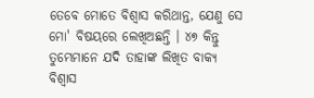ତେବେ ମୋତେ ବିଶ୍ୱାସ କରିଥାନ୍ତ, ଯେଣୁ ସେ ମୋ' ବିଷୟରେ ଲେଖିଅଛନ୍ତି । ୪୭ କିନ୍ତୁ ତୁମ୍ଭେମାନେ ଯଦି ତାହାଙ୍କ ଲିଖିତ ବାକ୍ୟ ବିଶ୍ୱାସ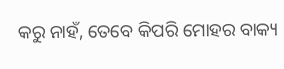କରୁ ନାହଁ, ତେବେ କିପରି ମୋହର ବାକ୍ୟ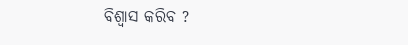ବିଶ୍ୱାସ କରିବ ?